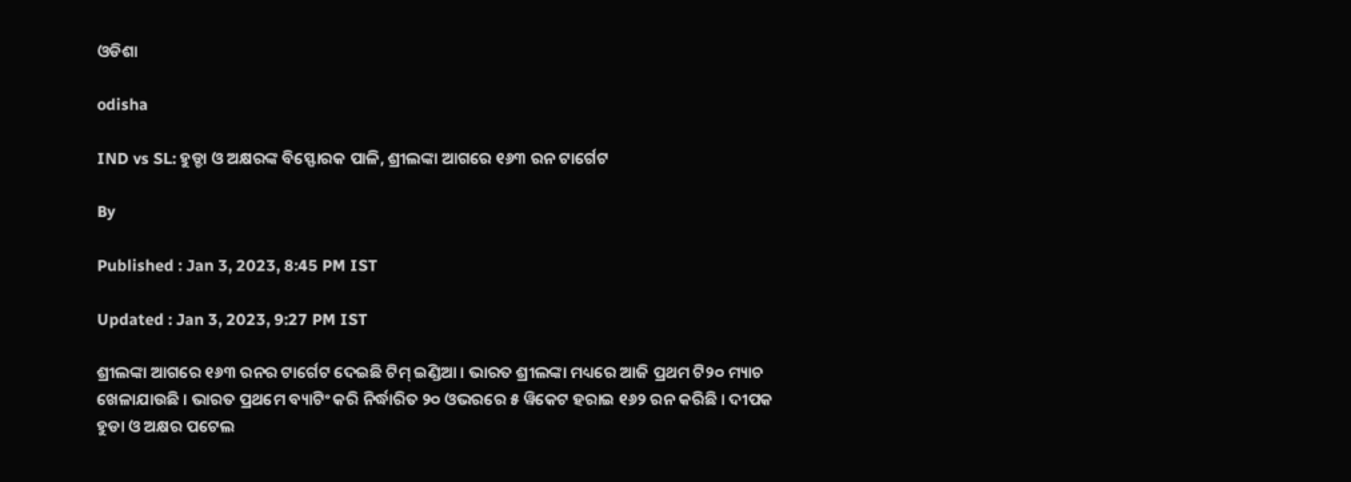ଓଡିଶା

odisha

IND vs SL: ହୁଡ୍ଡା ଓ ଅକ୍ଷରଙ୍କ ବିସ୍ଫୋରକ ପାଳି, ଶ୍ରୀଲଙ୍କା ଆଗରେ ୧୬୩ ରନ ଟାର୍ଗେଟ

By

Published : Jan 3, 2023, 8:45 PM IST

Updated : Jan 3, 2023, 9:27 PM IST

ଶ୍ରୀଲଙ୍କା ଆଗରେ ୧୬୩ ରନର ଟାର୍ଗେଟ ଦେଇଛି ଟିମ୍ ଇଣ୍ଡିଆ । ଭାରତ ଶ୍ରୀଲଙ୍କା ମଧ୍ୟରେ ଆଜି ପ୍ରଥମ ଟି୨୦ ମ୍ୟାଚ ଖେଳାଯାଉଛି । ଭାରତ ପ୍ରଥମେ ବ୍ୟାଟିଂ କରି ନିର୍ଦ୍ଧାରିତ ୨୦ ଓଭରରେ ୫ ୱିକେଟ ହରାଇ ୧୬୨ ରନ କରିଛି । ଦୀପକ ହୁଡା ଓ ଅକ୍ଷର ପଟେଲ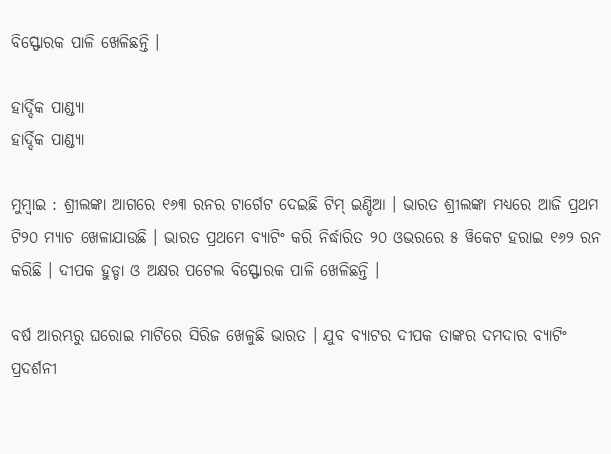ବିସ୍ଫୋରକ ପାଳି ଖେଳିଛନ୍ତି ।

ହାର୍ଦ୍ଦିକ ପାଣ୍ଡ୍ୟା
ହାର୍ଦ୍ଦିକ ପାଣ୍ଡ୍ୟା

ମୁମ୍ବାଇ : ଶ୍ରୀଲଙ୍କା ଆଗରେ ୧୬୩ ରନର ଟାର୍ଗେଟ ଦେଇଛି ଟିମ୍ ଇଣ୍ଡିଆ । ଭାରତ ଶ୍ରୀଲଙ୍କା ମଧ୍ୟରେ ଆଜି ପ୍ରଥମ ଟି୨୦ ମ୍ୟାଚ ଖେଳାଯାଉଛି । ଭାରତ ପ୍ରଥମେ ବ୍ୟାଟିଂ କରି ନିର୍ଦ୍ଧାରିତ ୨୦ ଓଭରରେ ୫ ୱିକେଟ ହରାଇ ୧୬୨ ରନ କରିଛି । ଦୀପକ ହୁଡ୍ଡା ଓ ଅକ୍ଷର ପଟେଲ ବିସ୍ଫୋରକ ପାଳି ଖେଳିଛନ୍ତି ।

ବର୍ଷ ଆରମ୍ଭରୁ ଘରୋଇ ମାଟିରେ ସିରିଜ ଖେଳୁଛି ଭାରତ । ଯୁବ ବ୍ୟାଟର ଦୀପକ ତାଙ୍କର ଦମଦାର ବ୍ୟାଟିଂ ପ୍ରଦର୍ଶନୀ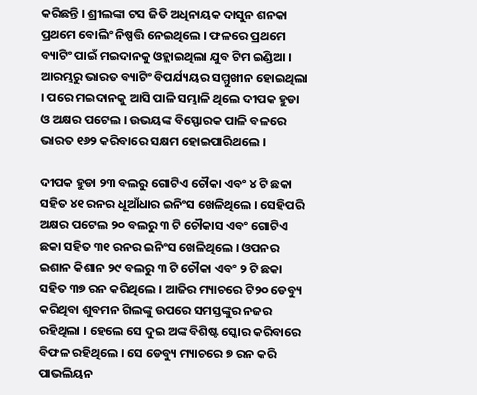କରିଛନ୍ତି । ଶ୍ରୀଲଙ୍କା ଟସ ଜିତି ଅଧିନାୟକ ଦାସୁନ ଶନକା ପ୍ରଥମେ ବୋଲିଂ ନିଷ୍ପତ୍ତି ନେଇଥିଲେ । ଫଳରେ ପ୍ରଥମେ ବ୍ୟାଟିଂ ପାଇଁ ମଇଦାନକୁ ଓହ୍ଲାଇଥିଲା ଯୁବ ଟିମ ଇଣ୍ଡିଆ । ଆରମ୍ଭରୁ ଭାରତ ବ୍ୟାଟିଂ ବିପର୍ଯ୍ୟୟର ସମ୍ମୁଖୀନ ହୋଇଥିଲା । ପରେ ମଇଦାନକୁ ଆସି ପାଳି ସମ୍ଭାଳି ଥିଲେ ଦୀପକ ହୁଡା ଓ ଅକ୍ଷର ପଟେଲ । ଉଭୟଙ୍କ ବିସ୍ଫୋରକ ପାଳି ବଳରେ ଭାରତ ୧୬୨ କରିବାରେ ସକ୍ଷମ ହୋଇପାରିଥଲେ ।

ଦୀପକ ହୁଡା ୨୩ ବଲରୁ ଗୋଟିଏ ଚୌକା ଏବଂ ୪ ଟି ଛକା ସହିତ ୪୧ ରନର ଧୂଆଁଧାର ଇନିଂସ ଖେଳିଥିଲେ । ସେହିପରି ଅକ୍ଷର ପଟେଲ ୨୦ ବଲରୁ ୩ ଟି ଚୌକାସ ଏବଂ ଗୋଟିଏ ଛକା ସହିତ ୩୧ ରନର ଇନିଂସ ଖେଳିଥିଲେ । ଓପନର ଇଶାନ କିଶାନ ୨୯ ବଲରୁ ୩ ଟି ଚୌକା ଏବଂ ୨ ଟି ଛକା ସହିତ ୩୭ ରନ କରିଥିଲେ । ଆଜିର ମ୍ୟାଚରେ ଟି୨୦ ଡେବ୍ୟୁ କରିଥିବା ଶୁବମନ ଗିଲଙ୍କୁ ଉପରେ ସମସ୍ତଙ୍କୁର ନଜର ରହିଥିଲା । ହେଲେ ସେ ଦୁଇ ଅଙ୍କ ବିଶିଷ୍ଟ ସ୍କୋର କରିବାରେ ବିଫଳ ରହିଥିଲେ । ସେ ଡେବ୍ୟୁ ମ୍ୟାଚରେ ୭ ରନ କରି ପାଭଲିୟନ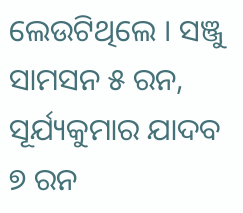ଲେଉଟିଥିଲେ । ସଞ୍ଜୁ ସାମସନ ୫ ରନ, ସୂର୍ଯ୍ୟକୁମାର ଯାଦବ ୭ ରନ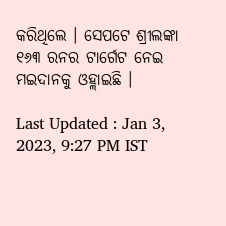କରିଥିଲେ । ସେପଟେ ଶ୍ରୀଲଙ୍କା ୧୬୩ ରନର ଟାର୍ଗେଟ ନେଇ ମଇଦାନକୁ ଓହ୍ଲାଇଛି ।

Last Updated : Jan 3, 2023, 9:27 PM IST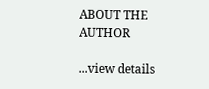ABOUT THE AUTHOR

...view details